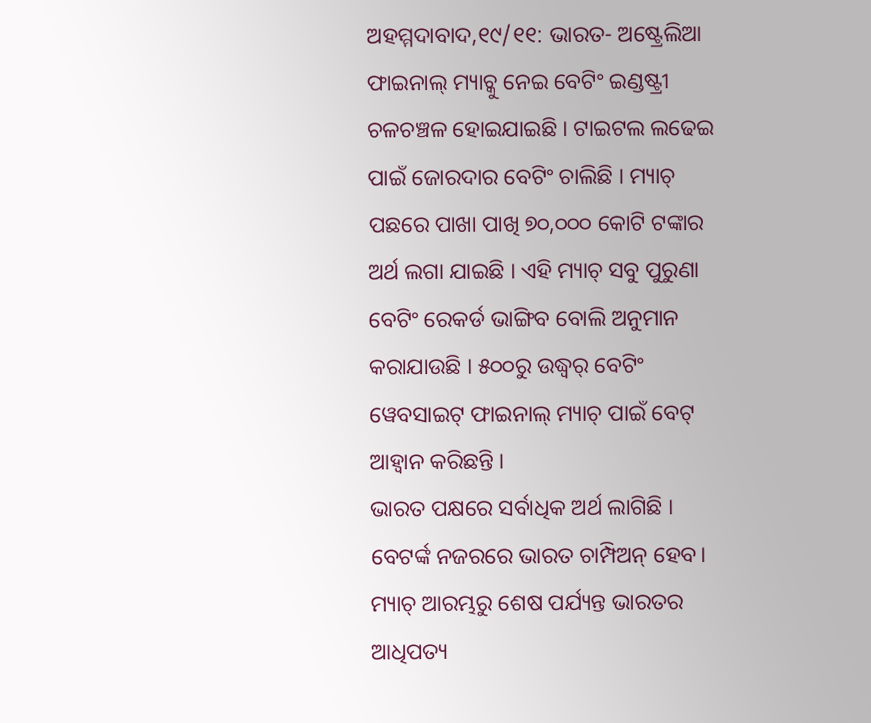ଅହମ୍ମଦାବାଦ,୧୯/୧୧: ଭାରତ- ଅଷ୍ଟ୍ରେଲିଆ ଫାଇନାଲ୍ ମ୍ୟାଚ୍କୁ ନେଇ ବେଟିଂ ଇଣ୍ଡଷ୍ଟ୍ରୀ ଚଳଚଞ୍ଚଳ ହୋଇଯାଇଛି । ଟାଇଟଲ ଲଢେଇ ପାଇଁ ଜୋରଦାର ବେଟିଂ ଚାଲିଛି । ମ୍ୟାଚ୍ ପଛରେ ପାଖା ପାଖି ୭୦,୦୦୦ କୋଟି ଟଙ୍କାର ଅର୍ଥ ଲଗା ଯାଇଛି । ଏହି ମ୍ୟାଚ୍ ସବୁ ପୁରୁଣା ବେଟିଂ ରେକର୍ଡ ଭାଙ୍ଗିବ ବୋଲି ଅନୁମାନ କରାଯାଉଛି । ୫୦୦ରୁ ଉଦ୍ଧ୍ୱର୍ ବେଟିଂ ୱେବସାଇଟ୍ ଫାଇନାଲ୍ ମ୍ୟାଚ୍ ପାଇଁ ବେଟ୍ ଆହ୍ୱାନ କରିଛନ୍ତି ।
ଭାରତ ପକ୍ଷରେ ସର୍ବାଧିକ ଅର୍ଥ ଲାଗିଛି । ବେଟର୍ଙ୍କ ନଜରରେ ଭାରତ ଚାମ୍ପିଅନ୍ ହେବ। ମ୍ୟାଚ୍ ଆରମ୍ଭରୁ ଶେଷ ପର୍ଯ୍ୟନ୍ତ ଭାରତର ଆଧିପତ୍ୟ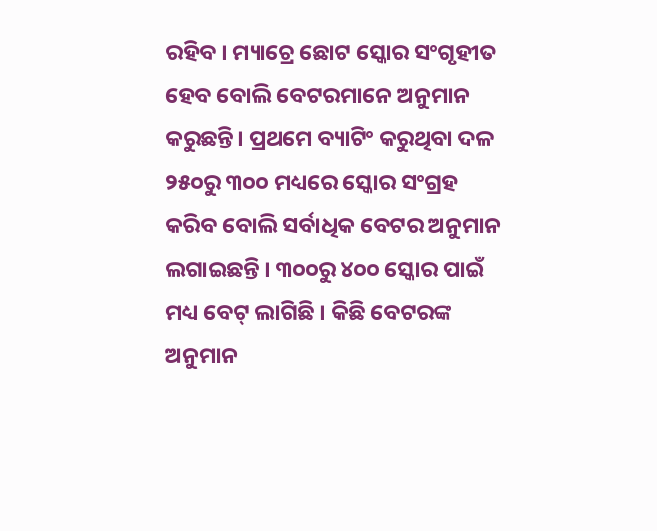ରହିବ । ମ୍ୟାଚ୍ରେ ଛୋଟ ସ୍କୋର ସଂଗୃହୀତ ହେବ ବୋଲି ବେଟରମାନେ ଅନୁମାନ କରୁଛନ୍ତି। ପ୍ରଥମେ ବ୍ୟାଟିଂ କରୁଥିବା ଦଳ ୨୫୦ରୁ ୩୦୦ ମଧ୍ୟରେ ସ୍କୋର ସଂଗ୍ରହ କରିବ ବୋଲି ସର୍ବାଧିକ ବେଟର ଅନୁମାନ ଲଗାଇଛନ୍ତି । ୩୦୦ରୁ ୪୦୦ ସ୍କୋର ପାଇଁ ମଧ୍ୟ ବେଟ୍ ଲାଗିଛି । କିଛି ବେଟରଙ୍କ ଅନୁମାନ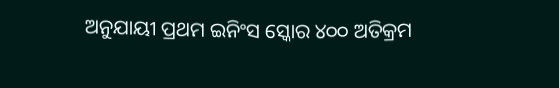ଅନୁଯାୟୀ ପ୍ରଥମ ଇନିଂସ ସ୍କୋର ୪୦୦ ଅତିକ୍ରମ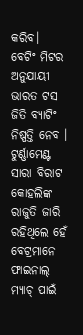କରିବ।
ବେଟିଂ ମିଟର ଅନୁଯାୟୀ ଭାରତ ଟସ ଜିତି ବ୍ୟାଟିଂ ନିଷ୍ପତ୍ତି ନେବ । ଟୁର୍ଣ୍ଣାମେଣ୍ଟ ସାରା ବିରାଟ କୋହଲିଙ୍କ ରାଜୁତି ଜାରି ରହିଥିଲେ ହେଁ ବେଟ୍ରମାନେ ଫାଇନାଲ୍ ମ୍ୟାଚ୍ ପାଇଁ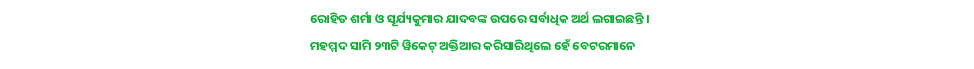ରୋହିତ ଶର୍ମା ଓ ସୂର୍ଯ୍ୟକୁମାର ଯାଦବଙ୍କ ଉପରେ ସର୍ବାଧିକ ଅର୍ଥ ଲଗାଇଛନ୍ତି ।
ମହମ୍ମଦ ସାମି ୨୩ଟି ୱିକେଟ୍ ଅକ୍ତିଆର କରିସାରିଥିଲେ ହେଁ ବେଟରମାନେ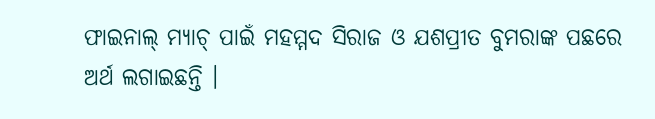ଫାଇନାଲ୍ ମ୍ୟାଚ୍ ପାଇଁ ମହମ୍ମଦ ସିରାଜ ଓ ଯଶପ୍ରୀତ ବୁମରାଙ୍କ ପଛରେ ଅର୍ଥ ଲଗାଇଛନ୍ତି ।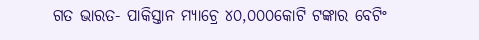ଗତ ଭାରତ- ପାକିସ୍ତାନ ମ୍ୟାଚ୍ରେ ୪୦,୦୦୦କୋଟି ଟଙ୍କାର ବେଟିଂ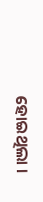ହୋଇଥିଲା ।